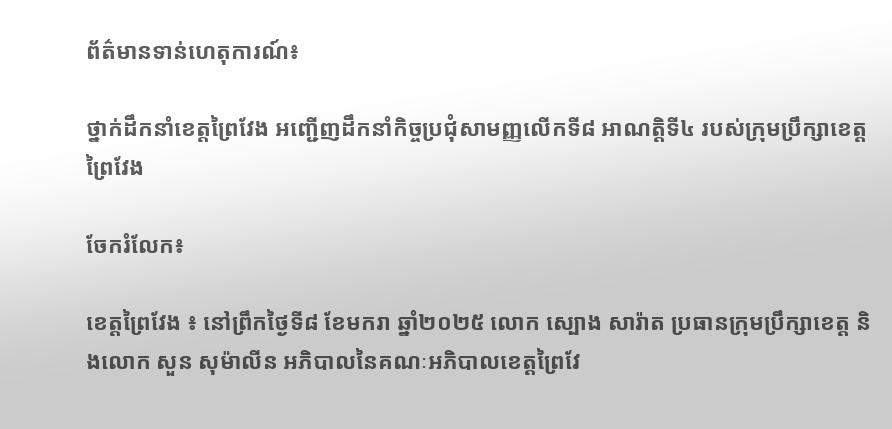ព័ត៌មានទាន់ហេតុការណ៍៖

ថ្នាក់ដឹកនាំខេត្តព្រៃវែង អញ្ជើញដឹកនាំកិច្ចប្រជុំសាមញ្ញលើកទី៨ អាណត្តិទី៤ របស់ក្រុមប្រឹក្សាខេត្តព្រៃវែង

ចែករំលែក៖

ខេត្តព្រៃវែង ៖ នៅព្រឹកថ្ងៃទី៨ ខែមករា ឆ្នាំ២០២៥ លោក ស្បោង សារ៉ាត ប្រធានក្រុមប្រឹក្សាខេត្ត និងលោក សួន សុម៉ាលីន អភិបាលនៃគណៈអភិបាលខេត្តព្រៃវែ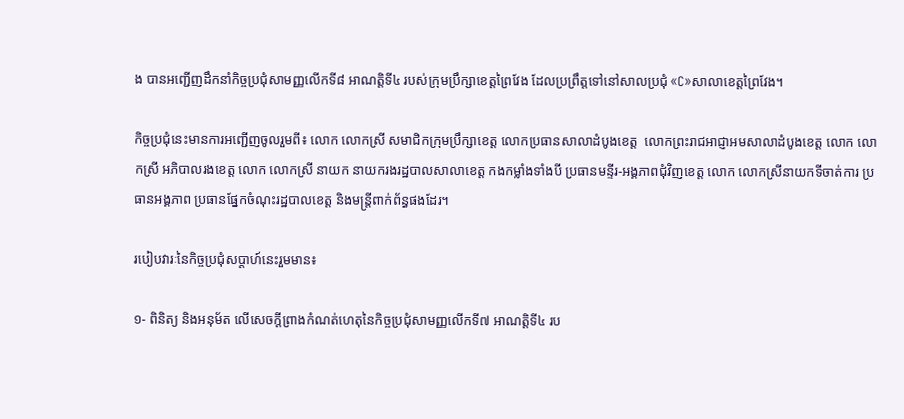ង បានអញ្ជើញដឹកនាំកិច្ចប្រជុំសាមញ្ញលើកទី៨ អាណត្តិទី៤ របស់ក្រុមប្រឹក្សាខេត្តព្រៃវែង ដែលប្រព្រឹត្តទៅនៅសាលប្រជុំ «C»សាលាខេត្តព្រៃវែង។

កិច្ចប្រជុំនេះមានការអញ្ជើញចូលរួមពី៖ លោក លោកស្រី សមាជិកក្រុមប្រឹក្សាខេត្ត លោកប្រធានសាលាដំបូងខេត្ត  លោកព្រះរាជអាជ្ញាអមសាលាដំបូងខេត្ត លោក លោកស្រី អភិបាលរងខេត្ត លោក លោកស្រី នាយក នាយករងរដ្ឋបាលសាលាខេត្ត កងកម្លាំងទាំងបី ប្រធានមន្ទីរ-អង្គភាពជុំវិញខេត្ត លោក លោកស្រីនាយកទីចាត់ការ ប្រធានអង្គភាព ប្រធានផ្នែកចំណុះរដ្ឋបាលខេត្ត និងមន្ត្រីពាក់ព័ន្ធផងដែរ។

របៀបវារៈនៃកិច្ចប្រជុំសប្ដាហ៍នេះរួមមាន៖

១- ពិនិត្យ និងអនុម័ត លើសេចក្តីព្រាងកំណត់ហេតុនៃកិច្ចប្រជុំសាមញ្ញលើកទី៧ អាណត្តិទី៤ រប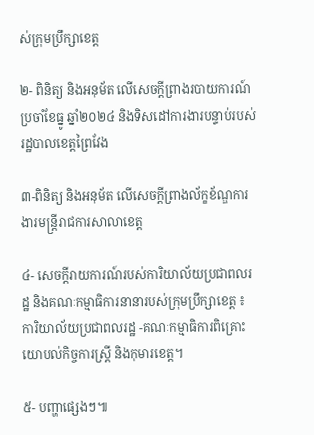ស់ក្រុមប្រឹក្សាខេត្ត

២- ពិនិត្យ និងអនុម័ត លើសេចក្តីព្រាងរបាយការណ៍ប្រចាំខែធ្នូ ឆ្នាំ២០២៤ និងទិសដៅការងារបន្ទាប់របស់រដ្ឋបាលខេត្តព្រៃវែង

៣-ពិនិត្យ និងអនុម័ត លើសេចក្តីព្រាងល័ក្ខខ័ណ្ឌការងារមន្ត្រីរាជការសាលាខេត្ត

៤- សេចក្តីរាយការណ៍របស់ការិយាល័យប្រជាពលរដ្ឋ និងគណៈកម្មាធិការនានារបស់ក្រុមប្រឹក្សាខេត្ត ៖ ការិយាល័យប្រជាពលរដ្ឋ -គណៈកម្មាធិការពិគ្រោះយោបល់កិច្ចការស្រ្តី និងកុមារខេត្ត។

៥- បញ្ហាផ្សេងៗ៕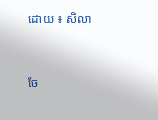ដោយ ៖ សិលា


ចែ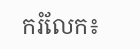ករំលែក៖